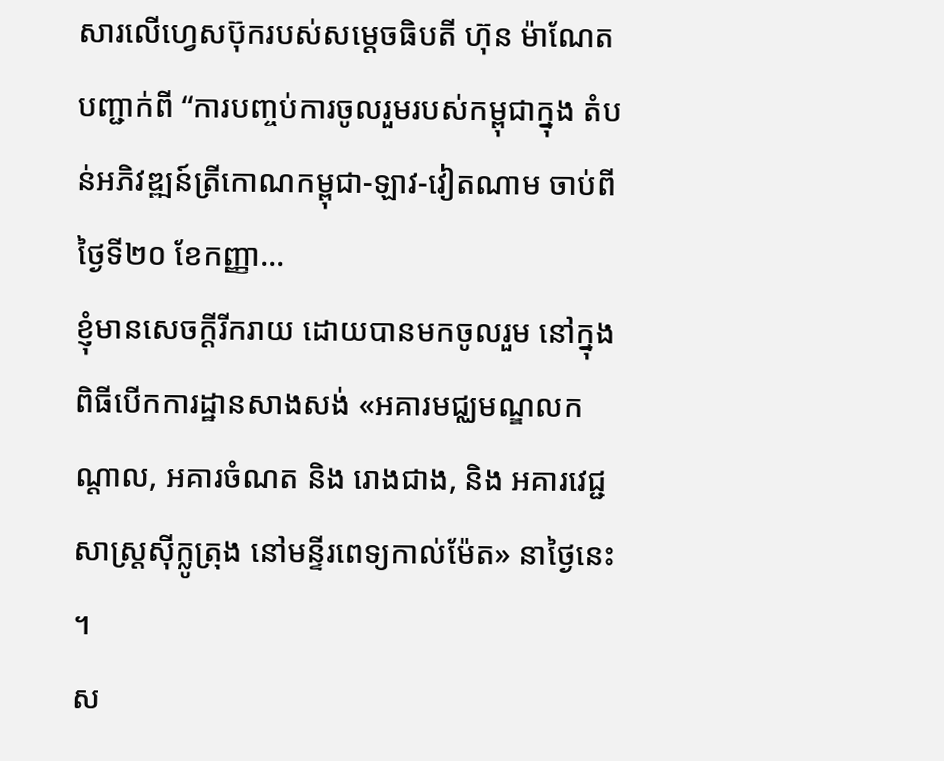សារលើហ្វេសប៊ុករបស់សម្ដេចធិបតី ហ៊ុន ម៉ាណែត បញ្ជាក់ពី “ការបញ្ចប់ការចូលរួមរបស់កម្ពុជាក្នុង តំបន់អភិវឌ្ឍន៍ត្រីកោណកម្ពុជា-ឡាវ-វៀតណាម ចាប់ពីថ្ងៃទី២០ ខែកញ្ញា...
ខ្ញុំមានសេចក្ដីរីករាយ ដោយបានមកចូលរួម នៅក្នុងពិធីបើកការដ្ឋានសាងសង់ «អគារមជ្ឈមណ្ឌលកណ្តាល, អគារចំណត និង រោងជាង, និង អគារវេជ្ជសាស្ត្រស៊ីក្លូត្រុង នៅមន្ទីរពេទ្យកាល់ម៉ែត» នាថ្ងៃនេះ ។
ស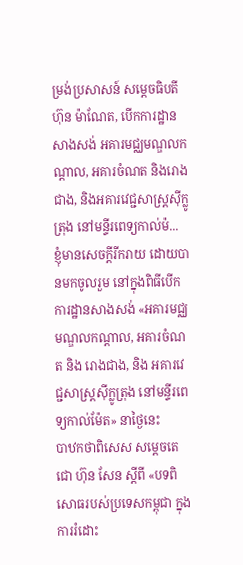ម្រង់ប្រសាសន៍ សម្តេចធិបតី ហ៊ុន ម៉ាណែត, បើកការដ្ឋានសាងសង់ អគារមជ្ឈមណ្ឌលកណ្តាល, អគារចំណត និងរោងជាង, និងអគារវេជ្ជសាស្ត្រស៊ីក្លូត្រុង នៅមន្ទីរពេទ្យកាល់ម៉...
ខ្ញុំមានសេចក្ដីរីករាយ ដោយបានមកចូលរួម នៅក្នុងពិធីបើកការដ្ឋានសាងសង់ «អគារមជ្ឈមណ្ឌលកណ្តាល, អគារចំណត និង រោងជាង, និង អគារវេជ្ជសាស្ត្រស៊ីក្លូត្រុង នៅមន្ទីរពេទ្យកាល់ម៉ែត» នាថ្ងៃនេះ
បាឋកថាពិសេស សម្ដេចតេជោ ហ៊ុន សែន ស្ដីពី «បទពិសោធរបស់ប្រទេសកម្ពុជា ក្នុងការរំដោះ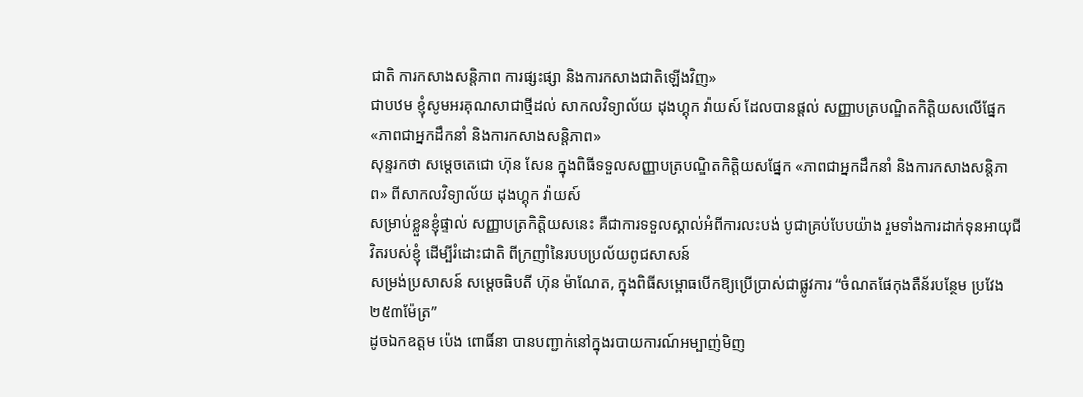ជាតិ ការកសាងសន្តិភាព ការផ្សះផ្សា និងការកសាងជាតិឡើងវិញ»
ជាបឋម ខ្ញុំសូមអរគុណសាជាថ្មីដល់ សាកលវិទ្យាល័យ ដុងហ្គុក វ៉ាយស៍ ដែលបានផ្តល់ សញ្ញាបត្របណ្ឌិតកិត្តិយសលើផ្នែក «ភាពជាអ្នកដឹកនាំ និងការកសាងសន្តិភាព»
សុន្ទរកថា សម្ដេចតេជោ ហ៊ុន សែន ក្នុងពិធីទទួលសញ្ញាបត្របណ្ឌិតកិត្តិយសផ្នែក «ភាពជាអ្នកដឹកនាំ និងការកសាងសន្តិភាព» ពីសាកលវិទ្យាល័យ ដុងហ្គុក វ៉ាយស៍
សម្រាប់ខ្លួនខ្ញុំផ្ទាល់ សញ្ញាបត្រកិត្តិយសនេះ គឺជាការទទួលស្គាល់អំពីការលះបង់ បូជាគ្រប់បែបយ៉ាង រួមទាំងការដាក់ទុនអាយុជីវិតរបស់ខ្ញុំ ដើម្បីរំដោះជាតិ ពីក្រញាំនៃរបបប្រល័យពូជសាសន៍
សម្រង់ប្រសាសន៍ សម្តេចធិបតី ហ៊ុន ម៉ាណែត, ក្នុងពិធីសម្ពោធបើកឱ្យប្រើប្រាស់ជាផ្លូវការ “ចំណតផែកុងតឺន័របន្ថែម ប្រវែង ២៥៣ម៉ែត្រ”
ដូចឯកឧត្តម ប៉េង ពោធិ៍នា បានបញ្ជាក់នៅក្នុងរបាយការណ៍អម្បាញ់មិញ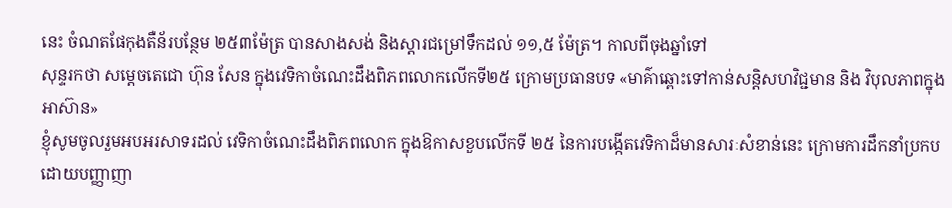នេះ ចំណតផែកុងតឺន័របន្ថែម ២៥៣ម៉ែត្រ បានសាងសង់ និងស្ដារជម្រៅទឹកដល់ ១១,៥ ម៉ែត្រ។ កាលពីចុងឆ្នាំទៅ
សុន្ទរកថា សម្ដេចតេជោ ហ៊ុន សែន ក្នុងវេទិកាចំណេះដឹងពិភពលោកលើកទី២៥ ក្រោមប្រធានបទ «មាគ៌ាឆ្ពោះទៅកាន់សន្តិសហវិជ្ជមាន និង វិបុលភាពក្នុងអាស៊ាន»
ខ្ញុំសូមចូលរួមអបអរសាទរដល់ វេទិកាចំណេះដឹងពិភពលោក ក្នុងឱកាសខួបលើកទី ២៥ នៃការបង្កើតវេទិកាដ៏មានសារៈសំខាន់នេះ ក្រោមការដឹកនាំប្រកបដោយបញ្ញាញា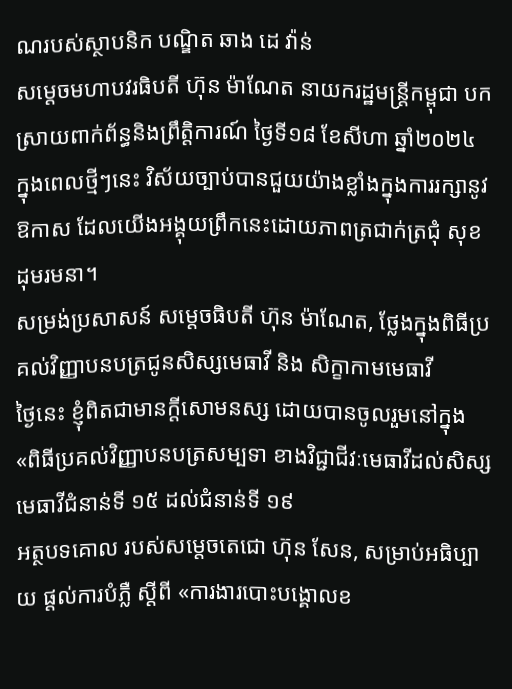ណរបស់ស្ថាបនិក បណ្ឌិត ឆាង ដេ វ៉ាន់
សម្តេចមហាបវរធិបតី ហ៊ុន ម៉ាណែត នាយករដ្ឋមន្ត្រីកម្ពុជា បកស្រាយពាក់ព័ន្ធនិងព្រឹត្តិការណ៍ ថ្ងៃទី១៨ ខែសីហា ឆ្នាំ២០២៤
ក្នុងពេលថ្មីៗនេះ វិស័យច្បាប់បានជួយយ៉ាងខ្លាំងក្នុងការរក្សានូវឱកាស ដែលយើងអង្គុយព្រឹកនេះដោយភាពត្រជាក់ត្រជុំ សុខដុមរមនា។
សម្រង់ប្រសាសន៍ សម្តេចធិបតី ហ៊ុន ម៉ាណែត, ថ្លែងក្នុងពិធីប្រគល់វិញ្ញាបនបត្រជូនសិស្សមេធាវី និង សិក្ខាកាមមេធាវី
ថ្ងៃនេះ ខ្ញុំពិតជាមានក្តីសោមនស្ស ដោយបានចូលរួមនៅក្នុង «ពិធីប្រគល់វិញ្ញាបនបត្រសម្បទា ខាងវិជ្ជាជីវៈមេធាវីដល់សិស្សមេធាវីជំនាន់ទី ១៥ ដល់ជំនាន់ទី ១៩
អត្ថបទគោល របស់សម្តេចតេជោ ហ៊ុន សែន, សម្រាប់អធិប្បាយ ផ្តល់ការបំភ្លឺ ស្តីពី «ការងារបោះបង្គោលខ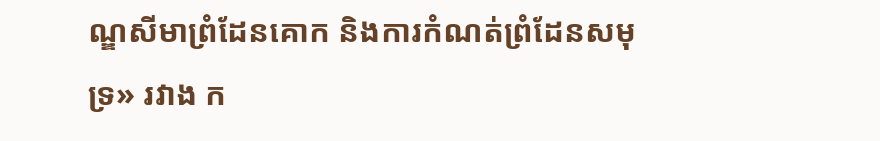ណ្ឌសីមាព្រំដែនគោក និងការកំណត់ព្រំដែនសមុទ្រ» រវាង ក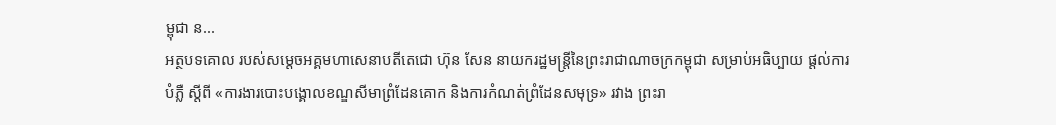ម្ពុជា ន...
អត្ថបទគោល របស់សម្តេចអគ្គមហាសេនាបតីតេជោ ហ៊ុន សែន នាយករដ្ឋមន្ត្រីនៃព្រះរាជាណាចក្រកម្ពុជា សម្រាប់អធិប្បាយ ផ្តល់ការបំភ្លឺ ស្តីពី «ការងារបោះបង្គោលខណ្ឌសីមាព្រំដែនគោក និងការកំណត់ព្រំដែនសមុទ្រ» រវាង ព្រះរា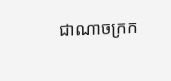ជាណាចក្រក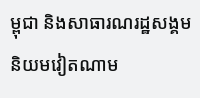ម្ពុជា និងសាធារណរដ្ឋសង្គមនិយមវៀតណាម